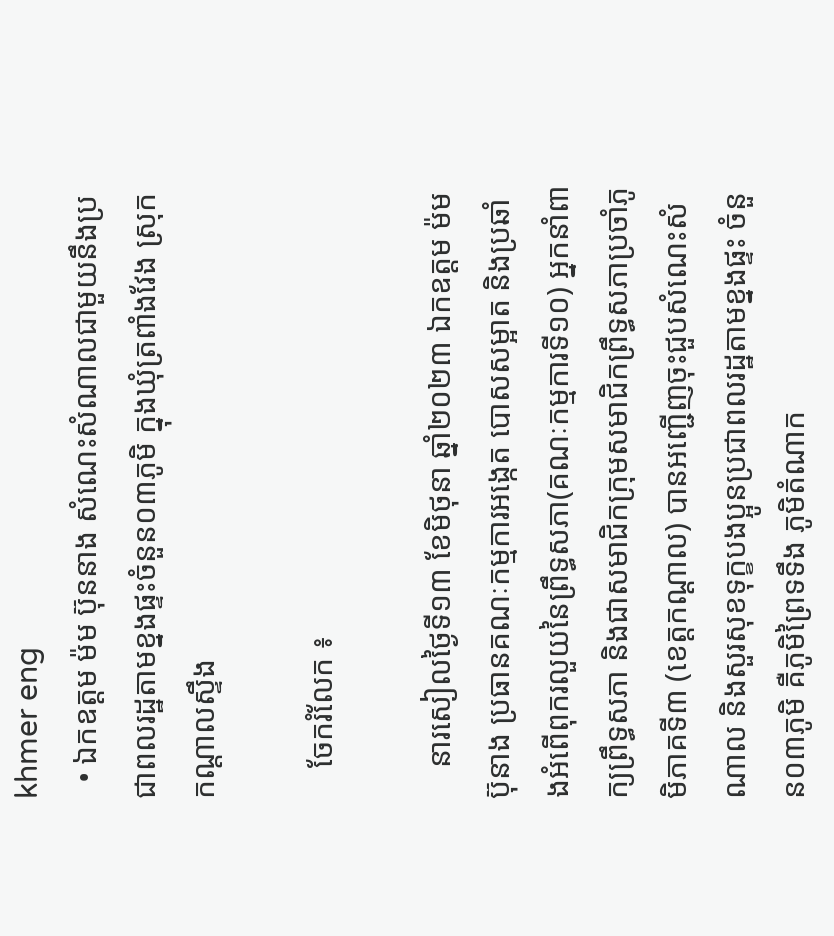khmer eng
  • ឯកឧត្តម ម៉ម ប៊ុននាង សំណេះសំណាលជាមួយនឹងប្រជាពលរដ្ឋតាមខ្នងផ្ទះចំនួន០៣ភូមិ ក្នុងឃុំត្រពាំងវែង ស្រុកកណ្តាលស្ទឹង

    ចែករំលែក ៖

    នារសៀលថ្ងៃទី១៣ ខែមិថុនា ឆ្នាំ២០២៣ ឯកឧត្តម ម៉ម ប៊ុនាង ប្រធានគណៈកម្មការអង្កេត បោសសម្អាត និងប្រឆាំងអំពើពុករលួយនៃព្រឹទ្ធសភា(គណៈកម្មការទី១០) អ្នកនាំពាក្យព្រឹទ្ធសភា និងជាសមាជិកក្រុមសមាជិកព្រឹទ្ធសភាប្រចាំភូមិភាគទី៣ (ខេត្តកណ្តាល) បានអញ្ជើញចុះជួបសំណេះសំណាល និងសួរសុខទុក្ខបងប្អូនប្រជាពលរដ្ឋតាមខ្នងផ្ទះ ចំនួន០៣ភូមិ គឺភូមិព្រៃទទឹង ភូមិតំណាក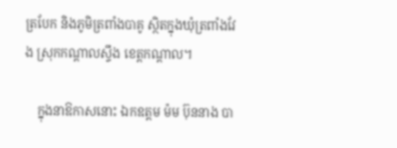ត្របែក និងភូមិត្រពាំងបាគូ ស្ថិតក្នុងឃុំត្រពាំងវែង ស្រុកកណ្តាលស្ទឹង ខេត្តកណ្តាល។

    ក្នុងនាឱកាសនោះ ឯកឧត្តម ម៉ម ប៊ុននាង បា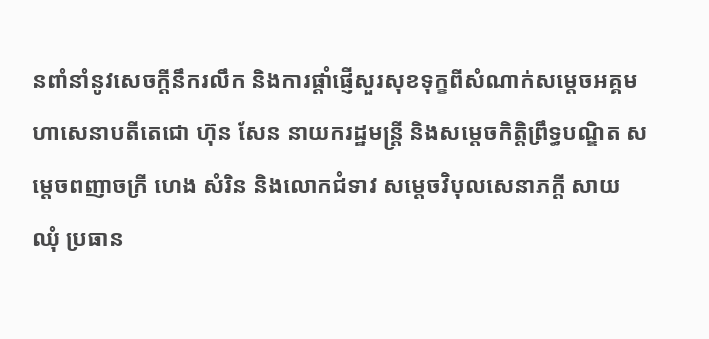នពាំនាំនូវសេចក្តីនឹករលឹក និងការផ្តាំផ្ញើសួរសុខទុក្ខពីសំណាក់សម្តេចអគ្គមហាសេនាបតីតេជោ ហ៊ុន សែន នាយករដ្ឋមន្រ្តី និងសម្តេចកិត្តិព្រឹទ្ធបណ្ឌិត សម្តេចពញាចក្រី ហេង សំរិន និងលោកជំទាវ សម្តេចវិបុលសេនាភក្តី សាយ ឈុំ ប្រធាន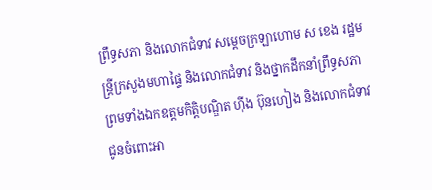ព្រឹទ្ធសភា និងលោកជំទាវ សម្តេចក្រឡាហោម ស ខេង រដ្ឋមន្រ្តីក្រសួងមហាផ្ទៃ និងលោកជំទាវ និងថ្នាកដឹកនាំព្រឹទ្ធសភា ព្រមទាំងឯកឧត្តមកិត្តិបណ្ឌិត ហ៊ីង ប៊ុនហៀង និងលោកជំទាវ ជូនចំពោះអា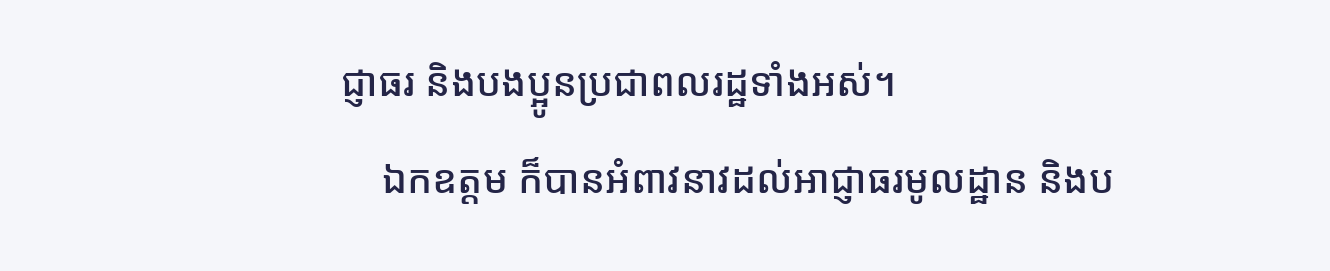ជ្ញាធរ និងបងប្អូនប្រជាពលរដ្ឋទាំងអស់។
    ឯកឧត្តម ក៏បានអំពាវនាវដល់អាជ្ញាធរមូលដ្ឋាន និងប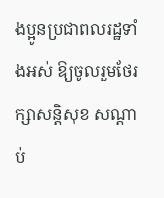ងប្អូនប្រជាពលរដ្ឋទាំងអស់ ឱ្យចូលរួមថែរក្សាសន្តិសុខ សណ្តាប់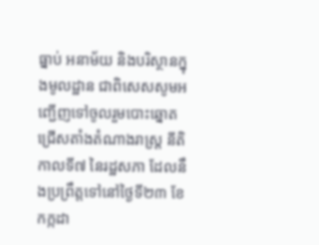ធ្នាប់ អនាម័យ និងបរិស្ថានក្នុងមូលដ្ឋាន ជាពិសេសសូមអញ្ជើញទៅចូលរួមបោះឆ្នោតជ្រើសតាំងតំណាងរាស្រ្ត នីតិកាលទី៧ នៃរដ្ឋសភា ដែលនឹងប្រព្រឹត្តទៅនៅថ្ងៃទី២៣ ខែកក្កដា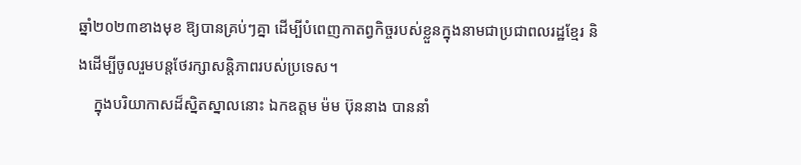ឆ្នាំ២០២៣ខាងមុខ ឱ្យបានគ្រប់ៗគ្នា ដើម្បីបំពេញកាតព្វកិច្ចរបស់ខ្លួនក្នុងនាមជាប្រជាពលរដ្ឋខ្មែរ និងដើម្បីចូលរួមបន្តថែរក្សាសន្តិភាពរបស់ប្រទេស។
    ក្នុងបរិយាកាសដ៏ស្និតស្នាលនោះ ឯកឧត្តម ម៉ម ប៊ុននាង បាននាំ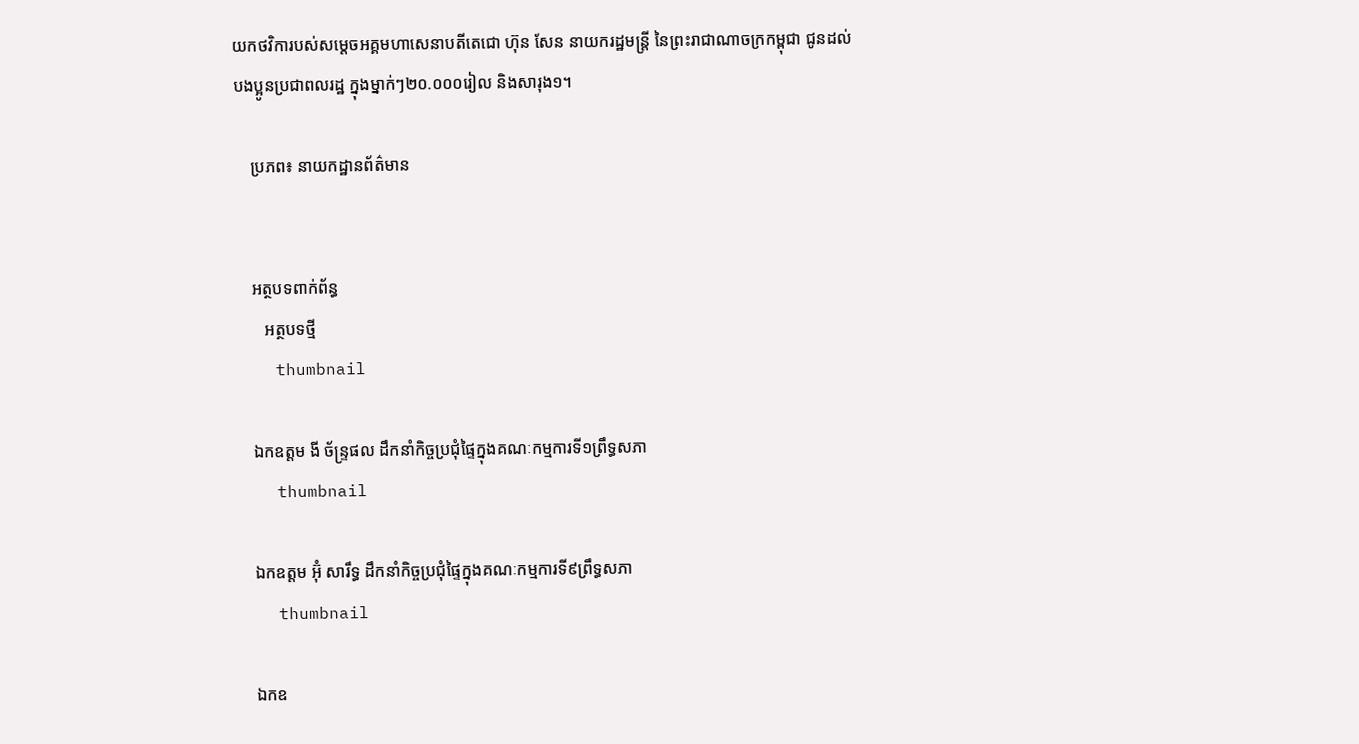យកថវិការបស់សម្តេចអគ្គមហាសេនាបតីតេជោ ហ៊ុន សែន នាយករដ្ឋមន្រ្តី នៃព្រះរាជាណាចក្រកម្ពុជា ជូនដល់បងប្អូនប្រជាពលរដ្ឋ ក្នុងម្នាក់ៗ២០.០០០រៀល និងសារុង១។

    ប្រភព៖ នាយកដ្ឋានព័ត៌មាន


    អត្ថបទពាក់ព័ន្ធ
       អត្ថបទថ្មី
    thumbnail

    ឯកឧត្តម ងី ច័ន្រ្ទផល ដឹកនាំកិច្ចប្រជុំផ្ទៃក្នុងគណៈកម្មការទី១ព្រឹទ្ធសភា
    thumbnail

    ឯកឧត្តម អ៊ុំ សារឹទ្ធ ដឹកនាំកិច្ចប្រជុំផ្ទៃក្នុងគណៈកម្មការទី៩ព្រឹទ្ធសភា
    thumbnail

    ឯកឧ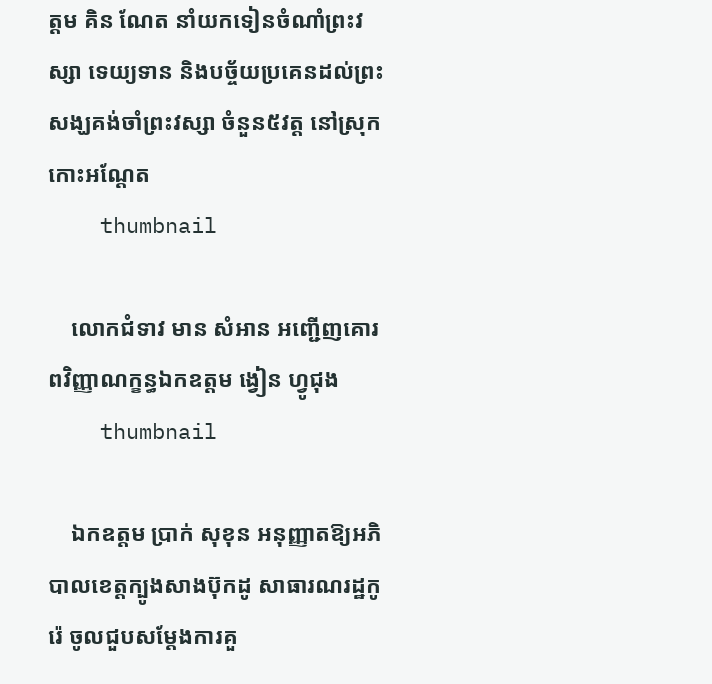ត្ដម គិន ណែត នាំយកទៀនចំណាំព្រះវស្សា ទេយ្យទាន និងបច្ច័យប្រគេនដល់ព្រះសង្ឃគង់ចាំព្រះវស្សា ចំនួន៥វត្ត នៅស្រុកកោះអណ្ដែត
    thumbnail

    លោកជំទាវ មាន សំអាន អញ្ជើញគោរពវិញ្ញាណក្ខន្ធឯកឧត្តម ង្វៀន ហ្វូជុង
    thumbnail

    ឯកឧត្តម ប្រាក់ សុខុន អនុញ្ញាតឱ្យអភិបាលខេត្តក្បូងសាងប៊ុកដូ សាធារណរដ្ឋកូរ៉េ ចូលជួបសម្តែងការគួ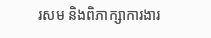រសម និងពិភាក្សាការងារ